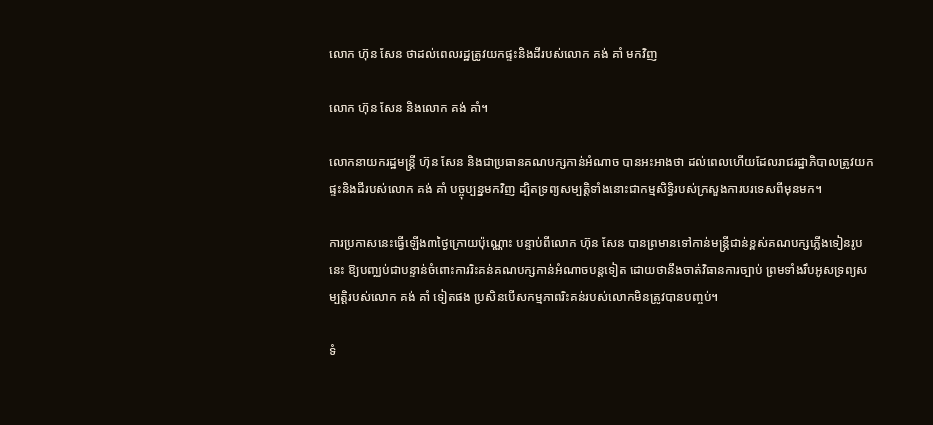លោក ហ៊ុន សែន ថាដល់ពេលរដ្ឋត្រូវយកផ្ទះនិងដីរបស់លោក គង់ គាំ មកវិញ

លោក ហ៊ុន សែន និងលោក គង់ គាំ។

លោកនាយករដ្ឋមន្ត្រី ហ៊ុន សែន និងជាប្រធានគណបក្សកាន់អំណាច បានអះអាងថា ដល់ពេលហើយដែលរាជរដ្ឋាភិបាលត្រូវយកផ្ទះនិងដីរបស់លោក គង់ គាំ បច្ចុប្បន្នមកវិញ ដ្បិតទ្រព្យសម្បត្តិទាំងនោះជាកម្មសិទ្ធិរបស់ក្រសួងការបរទេសពីមុនមក។

ការប្រកាសនេះធ្វើឡើង៣ថ្ងៃក្រោយប៉ុណ្ណោះ បន្ទាប់ពីលោក ហ៊ុន សែន បានព្រមានទៅកាន់មន្ត្រីជាន់ខ្ពស់គណបក្សភ្លើងទៀនរូបនេះ ឱ្យបញ្ឈប់ជាបន្ទាន់ចំពោះការរិះគន់គណបក្សកាន់អំណាចបន្តទៀត ដោយថានឹងចាត់វិធានការច្បាប់ ព្រមទាំងរឹបអូសទ្រព្យសម្បត្តិរបស់លោក គង់ គាំ ទៀតផង ប្រសិនបើសកម្មភាពរិះគន់របស់លោកមិនត្រូវបានបញ្ចប់។

ទំ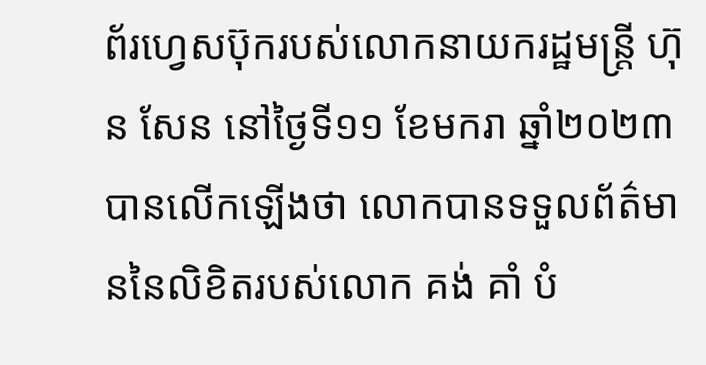ព័រហ្វេសប៊ុករបស់លោកនាយករដ្ឋមន្ត្រី ហ៊ុន សែន នៅថ្ងៃទី១១ ខែមករា ឆ្នាំ២០២៣ បានលើកឡើងថា លោកបានទទួលព័ត៌មាននៃលិខិតរបស់លោក គង់ គាំ បំ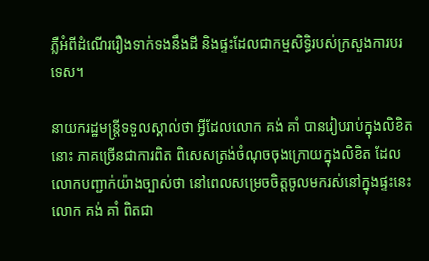ភ្លឺអំពីដំណើររឿងទាក់ទងនឹងដី និងផ្ទះដែលជាកម្មសិទ្ធិរបស់ក្រសួងការបរទេស។

នាយករដ្ឋមន្ត្រីទទួលស្គាល់ថា អ្វីដែលលោក គង់ គាំ បានរៀបរាប់ក្នុងលិខិតនោះ ភាគច្រើនជាការពិត ពិសេសត្រង់ចំណុចចុងក្រោយក្នុងលិខិត ដែលលោកបញ្ជាក់យ៉ាងច្បាស់ថា នៅពេលសម្រេចចិត្តចូលមករស់នៅក្នុងផ្ទះនេះ លោក គង់ គាំ ពិតជា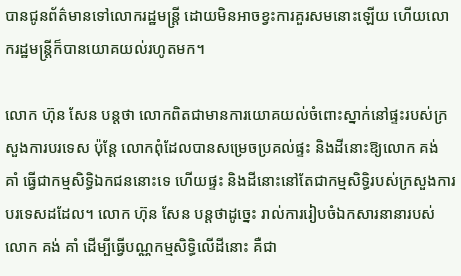បានជូនព័ត៌មានទៅលោករដ្ឋមន្រ្តី ដោយមិនអាចខ្វះការគួរសមនោះឡើយ ហើយលោករដ្ឋមន្រ្តីក៏បានយោគយល់រហូតមក។

លោក ហ៊ុន សែន បន្តថា លោកពិតជាមានការយោគយល់ចំពោះស្នាក់នៅផ្ទះរបស់ក្រសួងការបរទេស ប៉ុន្តែ លោកពុំដែលបានសម្រេចប្រគល់ផ្ទះ និងដីនោះឱ្យលោក គង់ គាំ ធ្វើជាកម្មសិទ្ធិឯកជននោះទេ ហើយផ្ទះ និងដីនោះនៅតែជាកម្មសិទ្ធិរបស់ក្រសួងការបរទេសដដែល។ លោក ហ៊ុន សែន បន្តថាដូច្នេះ រាល់ការរៀបចំឯកសារនានារបស់លោក គង់ គាំ ដើម្បីធ្វើបណ្ណកម្មសិទ្ធិលើដីនោះ គឺជា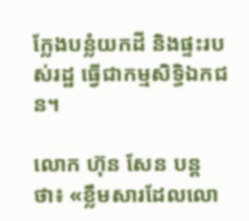ក្លែងបន្លំយកដី និងផ្ទះរបស់រដ្ឋ ធ្វើជាកម្មសិទ្ធិឯកជន។

លោក ហ៊ុន សែន បន្តថា៖ «ខ្លឹមសារដែលលោ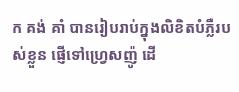ក គង់ គាំ បានរៀបរាប់ក្នុងលិខិតបំភ្លឺរបស់ខ្លួន ផ្ញើទៅហ្រ្វេសញ៉ូ ដើ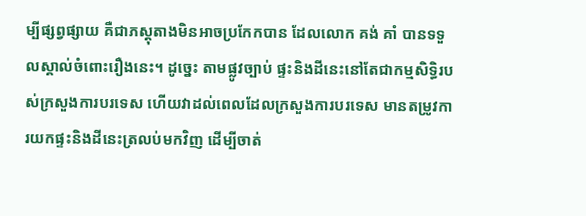ម្បីផ្សព្វផ្សាយ គឺជាភស្តុតាងមិនអាចប្រកែកបាន ដែលលោក គង់ គាំ បានទទួលស្គាល់ចំពោះរឿងនេះ។ ដូច្នេះ តាមផ្លូវច្បាប់ ផ្ទះនិងដីនេះនៅតែជាកម្មសិទ្ធិរបស់ក្រសួងការបរទេស ហើយវាដល់ពេលដែលក្រសួងការបរទេស មានតម្រូវការយកផ្ទះនិងដីនេះត្រលប់មកវិញ ដើម្បីចាត់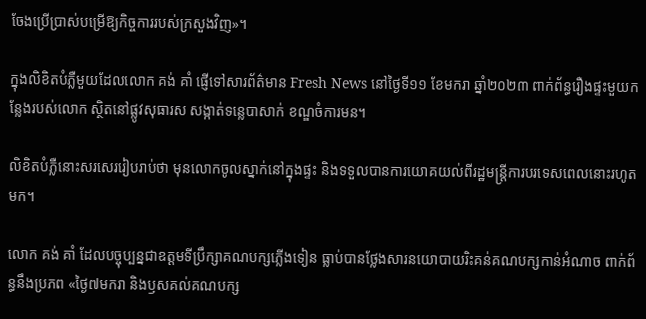ចែងប្រើប្រាស់បម្រើឱ្យកិច្ចការរបស់ក្រសួងវិញ»។

ក្នុងលិខិតបំភ្លឺមួយដែលលោក គង់ គាំ ផ្ញើទៅសារព័ត៌មាន Fresh News នៅថ្ងៃទី១១ ខែមករា ឆ្នាំ២០២៣ ពាក់ព័ន្ធរឿងផ្ទះមួយកន្លែងរបស់លោក ស្ថិតនៅផ្លូវសុធារស សង្កាត់ទន្លេបាសាក់ ខណ្ឌចំការមន។

លិខិតបំភ្លឺនោះសរសេររៀបរាប់ថា មុនលោកចូលស្នាក់នៅក្នុងផ្ទះ និងទទួលបានការយោគយល់ពីរដ្ឋមន្រ្តីការបរទេសពេលនោះរហូតមក។

លោក គង់ គាំ ដែលបច្ចុប្បន្នជាឧត្ដមទីប្រឹក្សាគណបក្សភ្លើងទៀន ធ្លាប់បានថ្លែងសារនយោបាយរិះគន់គណបក្សកាន់អំណាច ពាក់ព័ន្ធនឹងប្រភព «ថ្ងៃ៧មករា និងឫសគល់គណបក្ស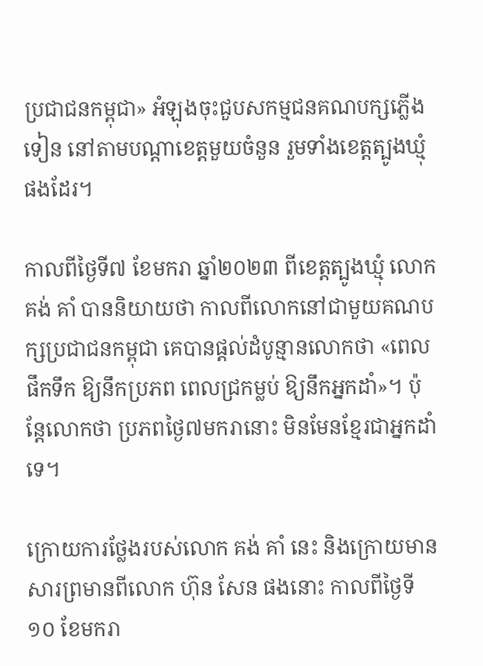ប្រជាជនកម្ពុជា» អំឡុងចុះជួបសកម្មជនគណបក្សភ្លើងទៀន នៅតាមបណ្ដាខេត្តមួយចំនួន រួមទាំងខេត្តត្បូងឃ្មុំ ផងដែរ។

កាលពីថ្ងៃទី៧ ខែមករា ឆ្នាំ២០២៣ ពីខេត្តត្បូងឃ្មុំ លោក គង់ គាំ បាននិយាយថា កាលពីលោកនៅជាមួយគណបក្សប្រជាជនកម្ពុជា គេបានផ្ដល់ដំបូន្មានលោកថា «ពេលផឹកទឹក ឱ្យនឹកប្រភព ពេលជ្រកម្លប់ ឱ្យនឹកអ្នកដាំ»។ ប៉ុន្តែលោកថា ប្រភពថ្ងៃ៧មករានោះ មិនមែនខ្មែរជាអ្នកដាំទេ។

ក្រោយការថ្លែងរបស់លោក គង់ គាំ នេះ និងក្រោយមានសារព្រមានពីលោក ហ៊ុន សែន ផងនោះ កាលពីថ្ងៃទី១០ ខែមករា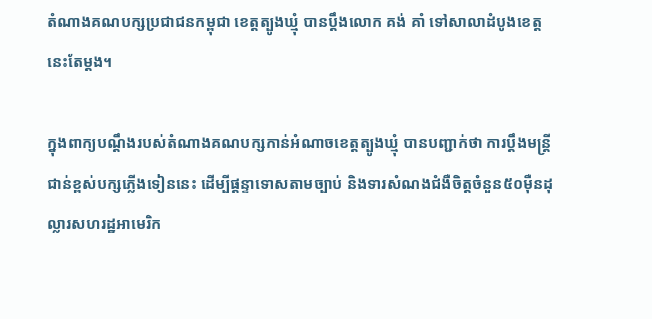តំណាងគណបក្សប្រជាជនកម្ពុជា ខេត្តត្បូងឃ្មុំ បានប្ដឹងលោក គង់ គាំ ទៅសាលាដំបូងខេត្តនេះតែម្តង។

ក្នុងពាក្យបណ្ដឹងរបស់តំណាងគណបក្សកាន់អំណាចខេត្តត្បូងឃ្មុំ បានបញ្ជាក់ថា ការប្តឹងមន្ត្រីជាន់ខ្ពស់បក្សភ្លើងទៀននេះ ដើម្បីផ្ដន្ទាទោសតាមច្បាប់ និងទារសំណងជំងឺចិត្តចំនួន៥០ម៉ឺនដុល្លារសហរដ្ឋអាមេរិក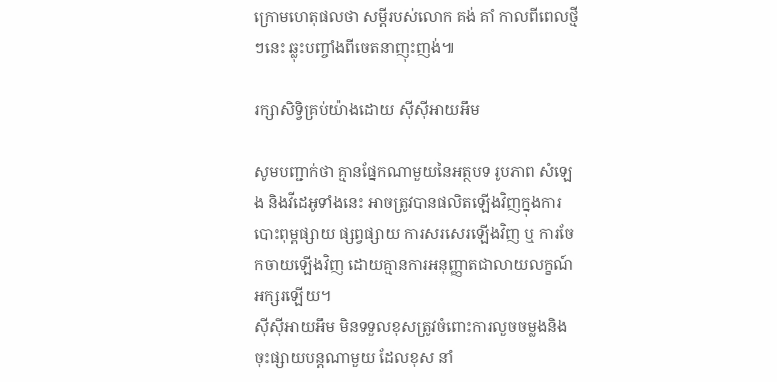ក្រោមហេតុផលថា សម្ដីរបស់លោក គង់ គាំ កាលពីពេលថ្មីៗនេះ ឆ្លុះបញ្ចាំងពីចេតនាញុះញង់៕

រក្សាសិទ្វិគ្រប់យ៉ាងដោយ ស៊ីស៊ីអាយអឹម

សូមបញ្ជាក់ថា គ្មានផ្នែកណាមួយនៃអត្ថបទ រូបភាព សំឡេង និងវីដេអូទាំងនេះ អាចត្រូវបានផលិតឡើងវិញក្នុងការបោះពុម្ពផ្សាយ ផ្សព្វផ្សាយ ការសរសេរឡើងវិញ ឬ ការចែកចាយឡើងវិញ ដោយគ្មានការអនុញ្ញាតជាលាយលក្ខណ៍អក្សរឡើយ។
ស៊ីស៊ីអាយអឹម មិនទទួលខុសត្រូវចំពោះការលួចចម្លងនិងចុះផ្សាយបន្តណាមួយ ដែលខុស នាំ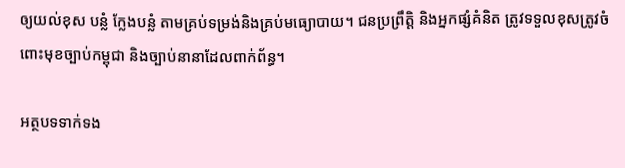ឲ្យយល់ខុស បន្លំ ក្លែងបន្លំ តាមគ្រប់ទម្រង់និងគ្រប់មធ្យោបាយ។ ជនប្រព្រឹត្តិ និងអ្នកផ្សំគំនិត ត្រូវទទួលខុសត្រូវចំពោះមុខច្បាប់កម្ពុជា និងច្បាប់នានាដែលពាក់ព័ន្ធ។

អត្ថបទទាក់ទង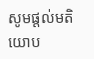សូមផ្ដល់មតិយោប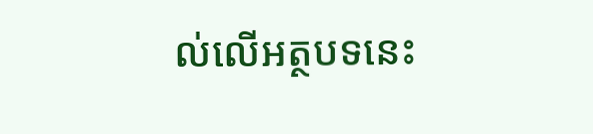ល់លើអត្ថបទនេះ